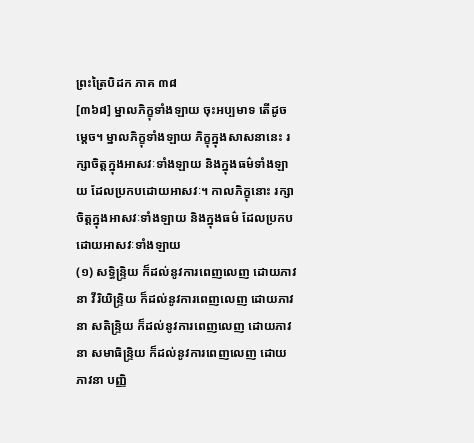ព្រះត្រៃបិដក ភាគ ៣៨
[៣៦៨] ម្នាលភិក្ខុទាំងឡាយ ចុះអប្បមាទ តើដូចម្តេច។ ម្នាលភិក្ខុទាំងឡាយ ភិក្ខុក្នុងសាសនានេះ រក្សាចិត្តក្នុងអាសវៈទាំងឡាយ និងក្នុងធម៌ទាំងឡាយ ដែលប្រកបដោយអាសវៈ។ កាលភិក្ខុនោះ រក្សាចិត្តក្នុងអាសវៈទាំងឡាយ និងក្នុងធម៌ ដែលប្រកបដោយអាសវៈទាំងឡាយ
(១) សទ្ធិន្ទ្រិយ ក៏ដល់នូវការពេញលេញ ដោយភាវនា វីរិយិន្ទ្រិយ ក៏ដល់នូវការពេញលេញ ដោយភាវនា សតិន្ទ្រិយ ក៏ដល់នូវការពេញលេញ ដោយភាវនា សមាធិន្ទ្រិយ ក៏ដល់នូវការពេញលេញ ដោយភាវនា បញ្ញិ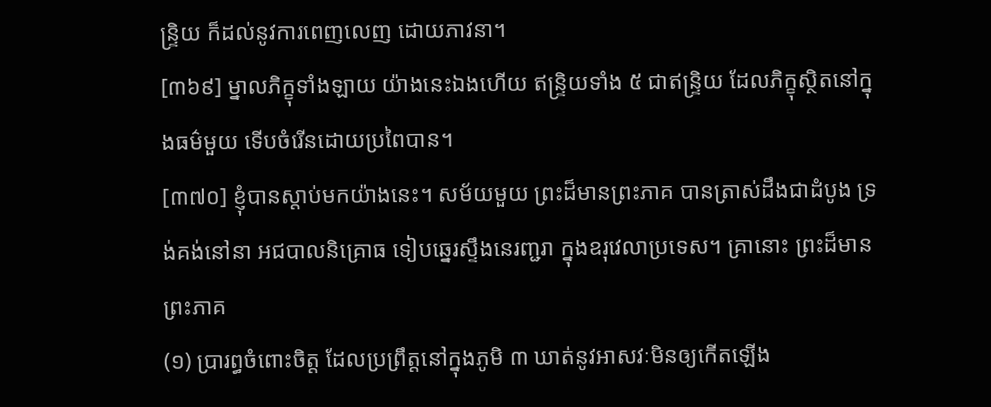ន្ទ្រិយ ក៏ដល់នូវការពេញលេញ ដោយភាវនា។
[៣៦៩] ម្នាលភិក្ខុទាំងឡាយ យ៉ាងនេះឯងហើយ ឥន្ទ្រិយទាំង ៥ ជាឥន្ទ្រិយ ដែលភិក្ខុស្ថិតនៅក្នុងធម៌មួយ ទើបចំរើនដោយប្រពៃបាន។
[៣៧០] ខ្ញុំបានស្តាប់មកយ៉ាងនេះ។ សម័យមួយ ព្រះដ៏មានព្រះភាគ បានត្រាស់ដឹងជាដំបូង ទ្រង់គង់នៅនា អជបាលនិគ្រោធ ទៀបឆ្នេរស្ទឹងនេរញ្ជរា ក្នុងឧរុវេលាប្រទេស។ គ្រានោះ ព្រះដ៏មានព្រះភាគ
(១) ប្រារព្ធចំពោះចិត្ត ដែលប្រព្រឹត្តនៅក្នុងភូមិ ៣ ឃាត់នូវអាសវៈមិនឲ្យកើតឡើង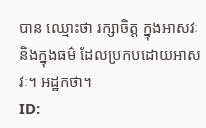បាន ឈ្មោះថា រក្សាចិត្ត ក្នុងអាសវៈ និងក្នុងធម៌ ដែលប្រកបដោយអាសវៈ។ អដ្ឋកថា។
ID: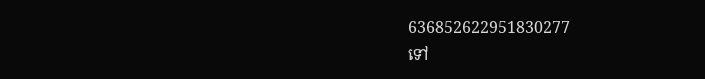636852622951830277
ទៅ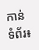កាន់ទំព័រ៖